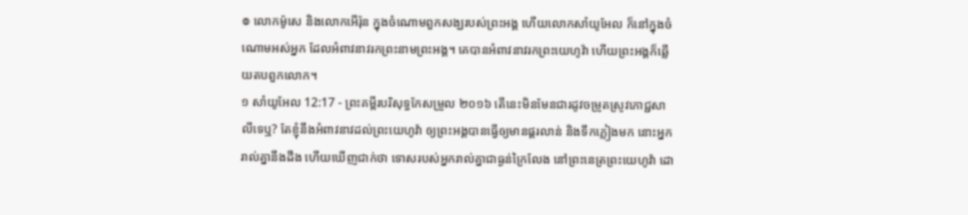៙ លោកម៉ូសេ និងលោកអើរ៉ុន ក្នុងចំណោមពួកសង្ឃរបស់ព្រះអង្គ ហើយលោកសាំយូអែល ក៏នៅក្នុងចំណោមអស់អ្នក ដែលអំពាវនាវរកព្រះនាមព្រះអង្គ។ គេបានអំពាវនាវរកព្រះយេហូវ៉ា ហើយព្រះអង្គក៏ឆ្លើយតបពួកលោក។
១ សាំយូអែល 12:17 - ព្រះគម្ពីរបរិសុទ្ធកែសម្រួល ២០១៦ តើនេះមិនមែនជារដូវចម្រូតស្រូវភោជ្ជសាលីទេឬ? តែខ្ញុំនឹងអំពាវនាវដល់ព្រះយេហូវ៉ា ឲ្យព្រះអង្គបានធ្វើឲ្យមានផ្គរលាន់ និងទឹកភ្លៀងមក នោះអ្នករាល់គ្នានឹងដឹង ហើយឃើញជាក់ថា ទោសរបស់អ្នករាល់គ្នាជាធ្ងន់ក្រៃលែង នៅព្រះនេត្រព្រះយេហូវ៉ា ដោ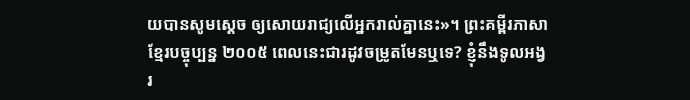យបានសូមស្តេច ឲ្យសោយរាជ្យលើអ្នករាល់គ្នានេះ»។ ព្រះគម្ពីរភាសាខ្មែរបច្ចុប្បន្ន ២០០៥ ពេលនេះជារដូវចម្រូតមែនឬទេ? ខ្ញុំនឹងទូលអង្វរ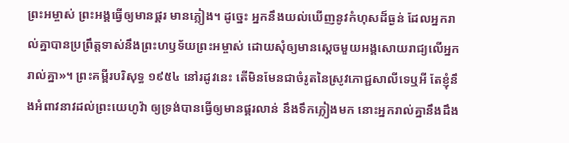ព្រះអម្ចាស់ ព្រះអង្គធ្វើឲ្យមានផ្គរ មានភ្លៀង។ ដូច្នេះ អ្នកនឹងយល់ឃើញនូវកំហុសដ៏ធ្ងន់ ដែលអ្នករាល់គ្នាបានប្រព្រឹត្តទាស់នឹងព្រះហឫទ័យព្រះអម្ចាស់ ដោយសុំឲ្យមានស្ដេចមួយអង្គសោយរាជ្យលើអ្នករាល់គ្នា»។ ព្រះគម្ពីរបរិសុទ្ធ ១៩៥៤ នៅរដូវនេះ តើមិនមែនជាចំរូតនៃស្រូវភោជ្ជសាលីទេឬអី តែខ្ញុំនឹងអំពាវនាវដល់ព្រះយេហូវ៉ា ឲ្យទ្រង់បានធ្វើឲ្យមានផ្គរលាន់ នឹងទឹកភ្លៀងមក នោះអ្នករាល់គ្នានឹងដឹង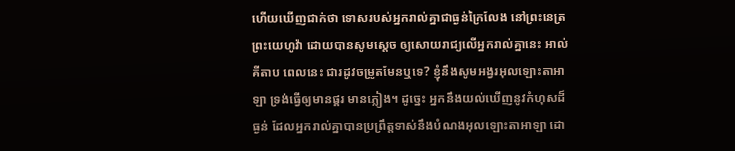ហើយឃើញជាក់ថា ទោសរបស់អ្នករាល់គ្នាជាធ្ងន់ក្រៃលែង នៅព្រះនេត្រព្រះយេហូវ៉ា ដោយបានសូមស្តេច ឲ្យសោយរាជ្យលើអ្នករាល់គ្នានេះ អាល់គីតាប ពេលនេះ ជារដូវចម្រូតមែនឬទេ? ខ្ញុំនឹងសូមអង្វរអុលឡោះតាអាឡា ទ្រង់ធ្វើឲ្យមានផ្គរ មានភ្លៀង។ ដូច្នេះ អ្នកនឹងយល់ឃើញនូវកំហុសដ៏ធ្ងន់ ដែលអ្នករាល់គ្នាបានប្រព្រឹត្តទាស់នឹងបំណងអុលឡោះតាអាឡា ដោ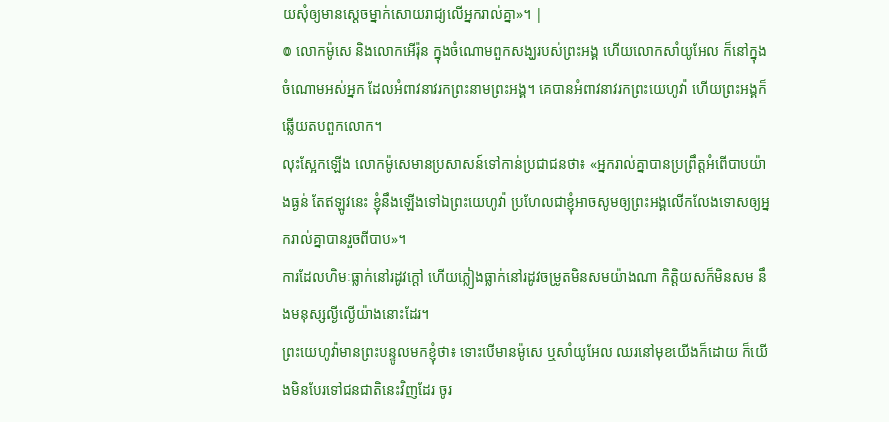យសុំឲ្យមានស្តេចម្នាក់សោយរាជ្យលើអ្នករាល់គ្នា»។ |
៙ លោកម៉ូសេ និងលោកអើរ៉ុន ក្នុងចំណោមពួកសង្ឃរបស់ព្រះអង្គ ហើយលោកសាំយូអែល ក៏នៅក្នុងចំណោមអស់អ្នក ដែលអំពាវនាវរកព្រះនាមព្រះអង្គ។ គេបានអំពាវនាវរកព្រះយេហូវ៉ា ហើយព្រះអង្គក៏ឆ្លើយតបពួកលោក។
លុះស្អែកឡើង លោកម៉ូសេមានប្រសាសន៍ទៅកាន់ប្រជាជនថា៖ «អ្នករាល់គ្នាបានប្រព្រឹត្តអំពើបាបយ៉ាងធ្ងន់ តែឥឡូវនេះ ខ្ញុំនឹងឡើងទៅឯព្រះយេហូវ៉ា ប្រហែលជាខ្ញុំអាចសូមឲ្យព្រះអង្គលើកលែងទោសឲ្យអ្នករាល់គ្នាបានរួចពីបាប»។
ការដែលហិមៈធ្លាក់នៅរដូវក្តៅ ហើយភ្លៀងធ្លាក់នៅរដូវចម្រូតមិនសមយ៉ាងណា កិត្តិយសក៏មិនសម នឹងមនុស្សល្ងីល្ងើយ៉ាងនោះដែរ។
ព្រះយេហូវ៉ាមានព្រះបន្ទូលមកខ្ញុំថា៖ ទោះបើមានម៉ូសេ ឬសាំយូអែល ឈរនៅមុខយើងក៏ដោយ ក៏យើងមិនបែរទៅជនជាតិនេះវិញដែរ ចូរ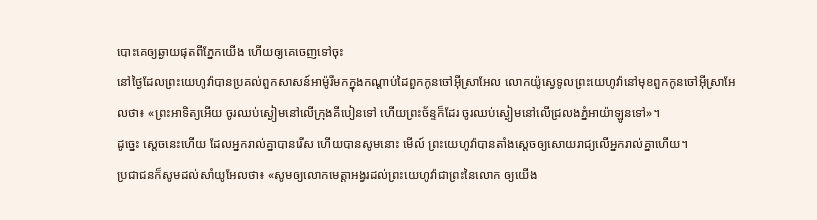បោះគេឲ្យឆ្ងាយផុតពីភ្នែកយើង ហើយឲ្យគេចេញទៅចុះ
នៅថ្ងៃដែលព្រះយេហូវ៉ាបានប្រគល់ពួកសាសន៍អាម៉ូរីមកក្នុងកណ្ដាប់ដៃពួកកូនចៅអ៊ីស្រាអែល លោកយ៉ូស្វេទូលព្រះយេហូវ៉ានៅមុខពួកកូនចៅអ៊ីស្រាអែលថា៖ «ព្រះអាទិត្យអើយ ចូរឈប់ស្ងៀមនៅលើក្រុងគីបៀនទៅ ហើយព្រះច័ន្ទក៏ដែរ ចូរឈប់ស្ងៀមនៅលើជ្រលងភ្នំអាយ៉ាឡូនទៅ»។
ដូច្នេះ ស្តេចនេះហើយ ដែលអ្នករាល់គ្នាបានរើស ហើយបានសូមនោះ មើល៍ ព្រះយេហូវ៉ាបានតាំងស្តេចឲ្យសោយរាជ្យលើអ្នករាល់គ្នាហើយ។
ប្រជាជនក៏សូមដល់សាំយូអែលថា៖ «សូមឲ្យលោកមេត្តាអង្វរដល់ព្រះយេហូវ៉ាជាព្រះនៃលោក ឲ្យយើង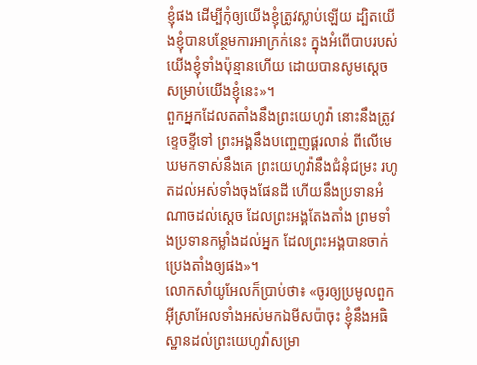ខ្ញុំផង ដើម្បីកុំឲ្យយើងខ្ញុំត្រូវស្លាប់ឡើយ ដ្បិតយើងខ្ញុំបានបន្ថែមការអាក្រក់នេះ ក្នុងអំពើបាបរបស់យើងខ្ញុំទាំងប៉ុន្មានហើយ ដោយបានសូមស្តេចសម្រាប់យើងខ្ញុំនេះ»។
ពួកអ្នកដែលតតាំងនឹងព្រះយេហូវ៉ា នោះនឹងត្រូវខ្ទេចខ្ទីទៅ ព្រះអង្គនឹងបញ្ចេញផ្គរលាន់ ពីលើមេឃមកទាស់នឹងគេ ព្រះយេហូវ៉ានឹងជំនុំជម្រះ រហូតដល់អស់ទាំងចុងផែនដី ហើយនឹងប្រទានអំណាចដល់ស្តេច ដែលព្រះអង្គតែងតាំង ព្រមទាំងប្រទានកម្លាំងដល់អ្នក ដែលព្រះអង្គបានចាក់ប្រេងតាំងឲ្យផង»។
លោកសាំយូអែលក៏ប្រាប់ថា៖ «ចូរឲ្យប្រមូលពួកអ៊ីស្រាអែលទាំងអស់មកឯមីសប៉ាចុះ ខ្ញុំនឹងអធិស្ឋានដល់ព្រះយេហូវ៉ាសម្រា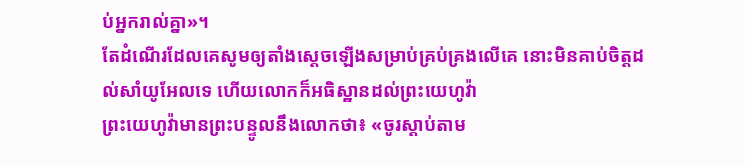ប់អ្នករាល់គ្នា»។
តែដំណើរដែលគេសូមឲ្យតាំងស្តេចឡើងសម្រាប់គ្រប់គ្រងលើគេ នោះមិនគាប់ចិត្តដល់សាំយូអែលទេ ហើយលោកក៏អធិស្ឋានដល់ព្រះយេហូវ៉ា
ព្រះយេហូវ៉ាមានព្រះបន្ទូលនឹងលោកថា៖ «ចូរស្តាប់តាម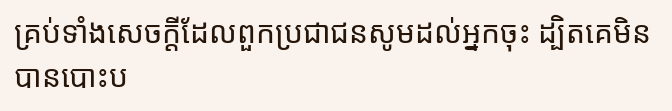គ្រប់ទាំងសេចក្ដីដែលពួកប្រជាជនសូមដល់អ្នកចុះ ដ្បិតគេមិនបានបោះប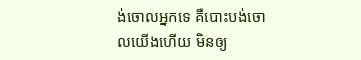ង់ចោលអ្នកទេ គឺបោះបង់ចោលយើងហើយ មិនឲ្យ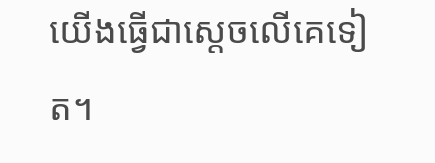យើងធ្វើជាស្តេចលើគេទៀត។